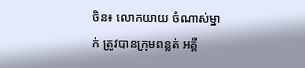ចិន៖ លោកយាយ ចំណាស់ម្នាក់ ត្រូវបានក្រុមពន្លត់ អគ្គី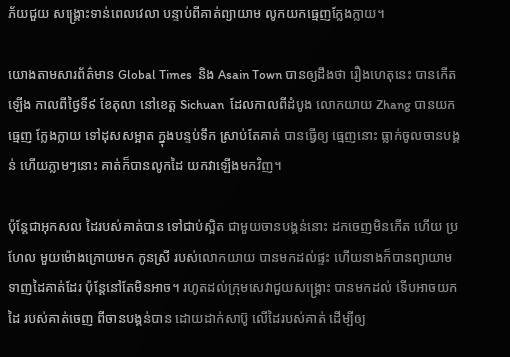ភ័យជួយ សង្រ្គោះទាន់ពេលវេលា បន្ទាប់ពីគាត់ព្យាយាម លូកយកធ្មេញក្លែងក្លាយ។

យោងតាមសារព័ត៌មាន Global Times  និង Asain Town បានឲ្យដឹងថា រឿងហេតុនេះ បានកើតឡើង កាលពីថ្ងៃទី៩ ខែតុលា នៅខេត្ត Sichuan  ដែលកាលពីដំបូង លោកយាយ Zhang បានយកធ្មេញ ក្លែងក្លាយ ទៅដុសសម្អាត ក្នុងបន្ទប់ទឹក ស្រាប់តែគាត់ បានធ្វើឲ្យ ធ្មេញនោះ ធ្លាក់ចូលចានបង្គន់ ហើយភ្លាមៗនោះ គាត់ក៏បានលូកដៃ យកវាឡើងមកវិញ។

ប៉ុន្តែជាអុកសល ដៃរបស់គាត់បាន ទៅជាប់ស្អិត ជាមួយចានបង្គន់នោះ ដកចេញមិនកើត ហើយ ប្រហែល មួយម៉ោងក្រោយមក កូនស្រី របស់លោកយាយ បានមកដល់ផ្ទះ ហើយនាងក៏បានព្យាយាម ទាញដៃគាត់ដែរ ប៉ុន្តែនៅតែមិនអាច។ រហូតដល់ក្រុមសេវាជួយសង្រ្គោះ បានមកដល់ ទើបអាចយកដៃ របស់គាត់ចេញ ពីចានបង្គន់បាន ដោយដាក់សាប៊ូ លើដៃរបស់គាត់ ដើម្បីឲ្យ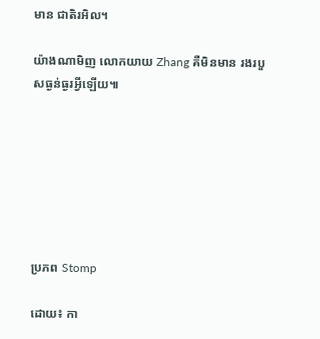មាន ជាតិរអិល។

យ៉ាងណាមិញ លោកយាយ Zhang គឺមិនមាន រងរបួសធ្ងន់ធ្ងរអ្វីឡើយ៕







ប្រភព Stomp

ដោយ៖ កា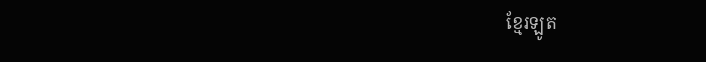ខ្មែរឡូត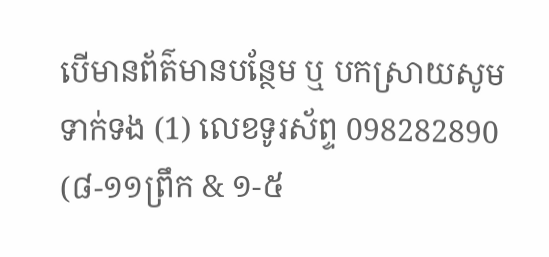បើមានព័ត៌មានបន្ថែម ឬ បកស្រាយសូមទាក់ទង (1) លេខទូរស័ព្ទ 098282890 (៨-១១ព្រឹក & ១-៥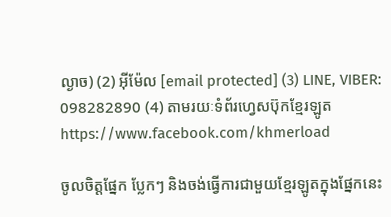ល្ងាច) (2) អ៊ីម៉ែល [email protected] (3) LINE, VIBER: 098282890 (4) តាមរយៈទំព័រហ្វេសប៊ុកខ្មែរឡូត https://www.facebook.com/khmerload

ចូលចិត្តផ្នែក ប្លែកៗ និងចង់ធ្វើការជាមួយខ្មែរឡូតក្នុងផ្នែកនេះ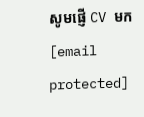សូមផ្ញើ CV មក [email protected]